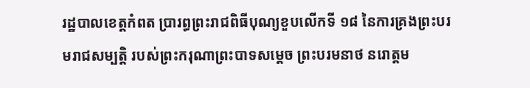រដ្ឋបាលខេត្តកំពត ប្រារព្ធព្រះរាជពិធីបុណ្យខួបលើកទី ១៨ នៃការគ្រងព្រះបរមរាជសម្បត្តិ របស់ព្រះករុណាព្រះបាទសម្តេច ព្រះបរមនាថ នរោត្តម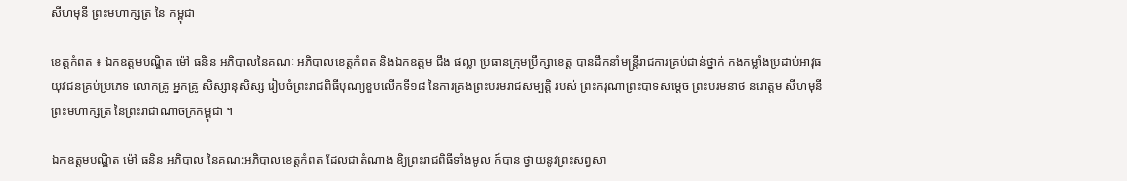សីហមុនី ព្រះមហាក្សត្រ នៃ កម្ពុជា

ខេត្តកំពត ៖ ឯកឧត្តមបណ្ឌិត ម៉ៅ ធនិន អភិបាលនៃគណៈ អភិបាលខេត្តកំពត និងឯកឧត្តម ជឹង ផល្លា ប្រធានក្រុមប្រឹក្សាខេត្ត បានដឹកនាំមន្ត្រីរាជការគ្រប់ជាន់ថ្នាក់ កងកម្លាំងប្រដាប់អាវុធ យុវជនគ្រប់ប្រភេទ លោកគ្រូ អ្នកគ្រូ សិស្សានុសិស្ស រៀបចំព្រះរាជពិធីបុណ្យខួបលើកទី១៨ នៃការគ្រងព្រះបរមរាជសម្បត្តិ របស់ ព្រះករុណាព្រះបាទសម្តេច ព្រះបរមនាថ នរោត្ដម សីហមុនី ព្រះមហាក្សត្រ នៃព្រះរាជាណាចក្រកម្ពុជា ។

ឯកឧត្តមបណ្ឌិត ម៉ៅ ធនិន អភិបាល នៃគណ:អភិបាលខេត្តកំពត ដែលជាតំណាង ឧិ្យព្រះរាជពិធីទាំងមូល ក៍បាន ថ្វាយនូវព្រះសព្វសា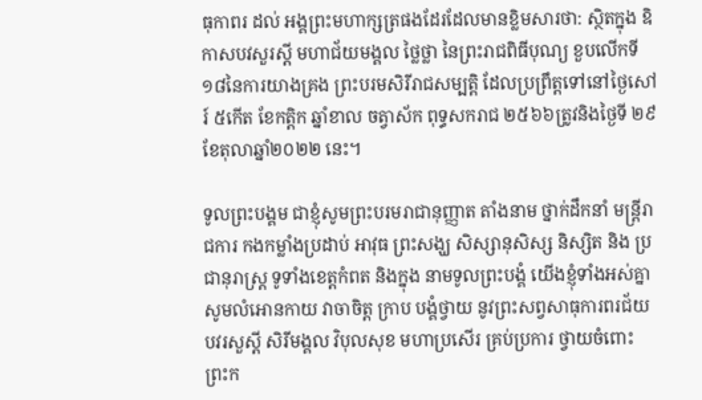ធុកាពរ ដល់ អង្គព្រះមហាក្សត្រផងដែរដែលមានខ្លិមសារថា: ស្ថិតក្នុង ឧិកាសបវសួរស្តី មហាជ័យមង្គល ថ្លៃថ្លា នៃព្រះរាជពិធីបុណ្យ ខួបលើកទី១៨នៃការយាងគ្រង ព្រះបរមសិរីរាជសម្បត្តិ ដែលប្រព្រឹត្តទៅនៅថ្ងៃសៅរ៍ ៥កើត ខែកត្តិក ឆ្នាំខាល ចត្វាស័ក ពុទ្ធសករាជ ២៥៦៦ត្រូវនិងថ្ងៃទី ២៩ ខែតុលាឆ្នាំ២០២២ នេះ។

ទូលព្រះបង្គម ជាខ្ញុំសូមព្រះបរមរាជានុញ្ញាត តាំងនាម ថ្នាក់ដឹកនាំ មន្ត្រីរាជការ កងកម្លាំងប្រដាប់ អាវុធ ព្រះសង្ឃ សិស្សានុសិស្ស និស្សិត និង ប្រជានុរាស្ដ្រ ទូទាំងខេត្តកំពត និងក្នុង នាមទូលព្រះបង្គំ យើងខ្ញុំទាំងអស់គ្នាសូមលំអោនកាយ វាចាចិត្ត ក្រាប បង្គំថ្វាយ នូវព្រះសព្វសាធុការពរជ័យ បវរសួស្តី សិរីមង្គល វិបុលសុខ មហាប្រសើរ គ្រប់ប្រការ ថ្វាយចំពោះ ព្រះក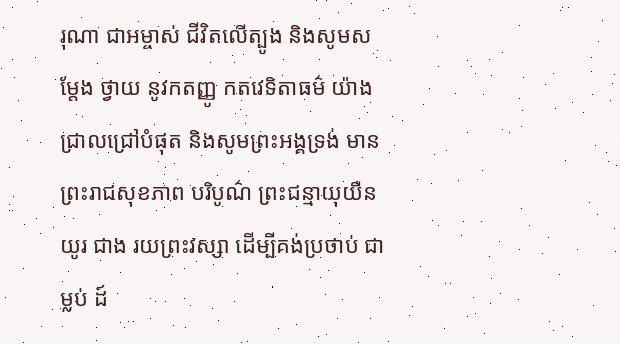រុណា ជាអម្ចាស់ ជីវិតលើត្បូង និងសូមសម្តែង ថ្វាយ នូវកតញ្ញូ កតវេទិតាធម៌ យ៉ាងជ្រាលជ្រៅបំផុត និងសូមព្រះអង្គទ្រង់ មានព្រះរាជសុខភាព បរិបូណ៌ ព្រះជន្មាយុយឺនយូរ ជាង រយព្រះវស្សា ដើម្បីគង់ប្រថាប់ ជាម្លប់ ដ៍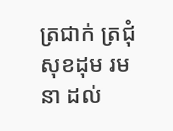ត្រជាក់ ត្រជុំ សុខដុម រមនា ដល់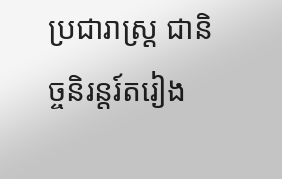ប្រជារាស្ត្រ ជានិច្ចនិរន្តរ៍តរៀង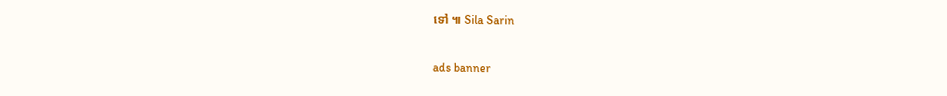ទៅ ៕ Sila Sarin

ads banner